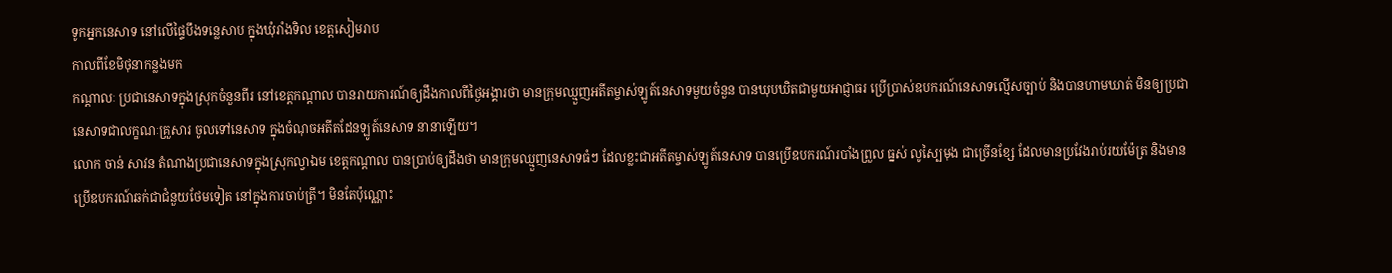ទូកអ្នកនេសាទ នៅលើផ្ទៃបឹងទន្លេសាប ក្នុងឃុំរាំងទិល ខេត្តសៀមរាប
កាលពីខែមិថុនាកន្លងមក
កណ្តាលៈ ប្រជានេសាទក្នុងស្រុកចំនួនពីរ នៅខេត្តកណ្ដាល បានរាយការណ៍ឲ្យដឹងកាលពីថ្ងៃអង្គារថា មានក្រុមឈ្មួញអតីតម្ចាស់ឡូត៍នេសាទមួយចំនួន បានឃុបឃិតជាមួយអាជ្ញាធរ ប្រើប្រាស់ឧបករណ៍នេសាទល្មើសច្បាប់ និងបានហាមឃាត់ មិនឲ្យប្រជានេសាទជាលក្ខណៈគ្រួសារ ចូលទៅនេសាទ ក្នុងចំណុចអតីតដែនឡូត៍នេសាទ នានាឡើយ។
លោក ចាន់ សាវន តំណាងប្រជានេសាទក្នុងស្រុកល្វាឯម ខេត្តកណ្ដាល បានប្រាប់ឲ្យដឹងថា មានក្រុមឈ្មួញនេសាទធំៗ ដែលខ្លះជាអតីតម្ចាស់ឡូត៍នេសាទ បានប្រើឧបករណ៍របាំងព្រួល ធ្នស់ លូស្បៃមុង ជាច្រើនខ្សែ ដែលមានប្រវែងរាប់រយម៉ែត្រ និងមានប្រើឧបករណ៍ឆក់ជាជំនួយថែមទៀត នៅក្នុងការចាប់ត្រី។ មិនតែប៉ុណ្ណោះ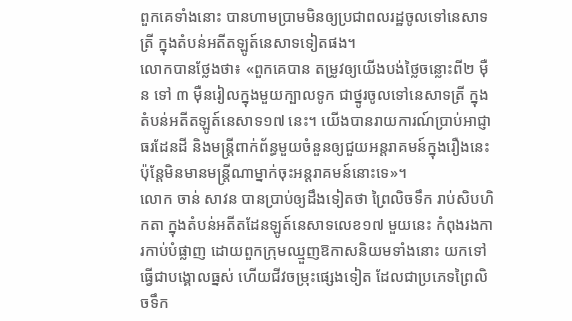ពួកគេទាំងនោះ បានហាមប្រាមមិនឲ្យប្រជាពលរដ្ឋចូលទៅនេសាទត្រី ក្នុងតំបន់អតីតឡូត៍នេសាទទៀតផង។
លោកបានថ្លែងថា៖ «ពួកគេបាន តម្រូវឲ្យយើងបង់ថ្លៃចន្លោះពី២ ម៉ឺន ទៅ ៣ ម៉ឺនរៀលក្នុងមួយក្បាលទូក ជាថ្នូរចូលទៅនេសាទត្រី ក្នុងតំបន់អតីតឡូត៍នេសាទ១៧ នេះ។ យើងបានរាយការណ៍ប្រាប់អាជ្ញាធរដែនដី និងមន្ត្រីពាក់ព័ន្ធមួយចំនួនឲ្យជួយអន្តរាគមន៍ក្នុងរឿងនេះ ប៉ុន្តែមិនមានមន្ត្រីណាម្នាក់ចុះអន្តរាគមន៍នោះទេ»។
លោក ចាន់ សាវន បានប្រាប់ឲ្យដឹងទៀតថា ព្រៃលិចទឹក រាប់សិបហិកតា ក្នុងតំបន់អតីតដែនឡូត៍នេសាទលេខ១៧ មួយនេះ កំពុងរងការកាប់បំផ្លាញ ដោយពួកក្រុមឈ្មួញឱកាសនិយមទាំងនោះ យកទៅធ្វើជាបង្គោលធ្នស់ ហើយជីវចម្រុះផ្សេងទៀត ដែលជាប្រភេទព្រៃលិចទឹក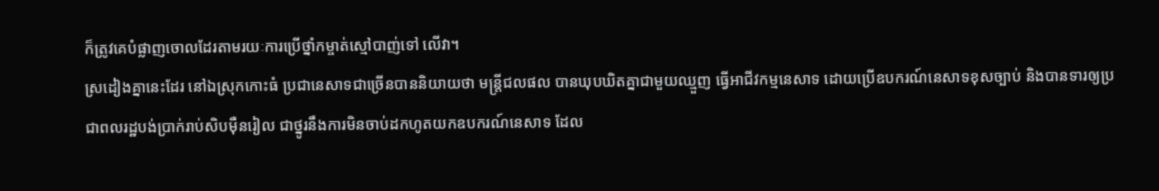ក៏ត្រូវគេបំផ្លាញចោលដែរតាមរយៈការប្រើថ្នាំកម្ចាត់ស្មៅបាញ់ទៅ លើវា។
ស្រដៀងគ្នានេះដែរ នៅឯស្រុកកោះធំ ប្រជានេសាទជាច្រើនបាននិយាយថា មន្ត្រីជលផល បានឃុបឃិតគ្នាជាមួយឈ្មួញ ធ្វើអាជីវកម្មនេសាទ ដោយប្រើឧបករណ៍នេសាទខុសច្បាប់ និងបានទារឲ្យប្រជាពលរដ្ឋបង់ប្រាក់រាប់សិបម៉ឺនរៀល ជាថ្នូរនឹងការមិនចាប់ដកហូតយកឧបករណ៍នេសាទ ដែល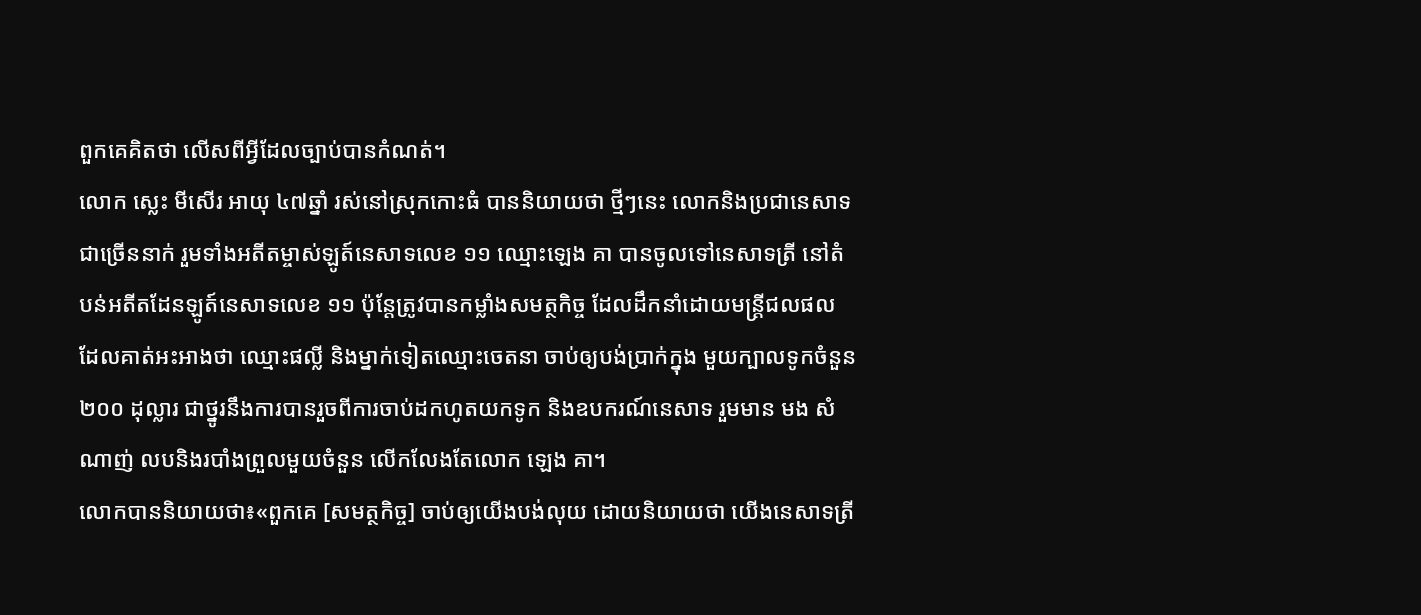ពួកគេគិតថា លើសពីអ្វីដែលច្បាប់បានកំណត់។
លោក ស្លេះ មីសើរ អាយុ ៤៧ឆ្នាំ រស់នៅស្រុកកោះធំ បាននិយាយថា ថ្មីៗនេះ លោកនិងប្រជានេសាទជាច្រើននាក់ រួមទាំងអតីតម្ចាស់ឡូត៍នេសាទលេខ ១១ ឈ្មោះឡេង គា បានចូលទៅនេសាទត្រី នៅតំបន់អតីតដែនឡូត៍នេសាទលេខ ១១ ប៉ុន្តែត្រូវបានកម្លាំងសមត្ថកិច្ច ដែលដឹកនាំដោយមន្ត្រីជលផល ដែលគាត់អះអាងថា ឈ្មោះផល្លី និងម្នាក់ទៀតឈ្មោះចេតនា ចាប់ឲ្យបង់ប្រាក់ក្នុង មួយក្បាលទូកចំនួន២០០ ដុល្លារ ជាថ្នូរនឹងការបានរួចពីការចាប់ដកហូតយកទូក និងឧបករណ៍នេសាទ រួមមាន មង សំណាញ់ លបនិងរបាំងព្រួលមួយចំនួន លើកលែងតែលោក ឡេង គា។
លោកបាននិយាយថា៖«ពួកគេ [សមត្ថកិច្ច] ចាប់ឲ្យយើងបង់លុយ ដោយនិយាយថា យើងនេសាទត្រី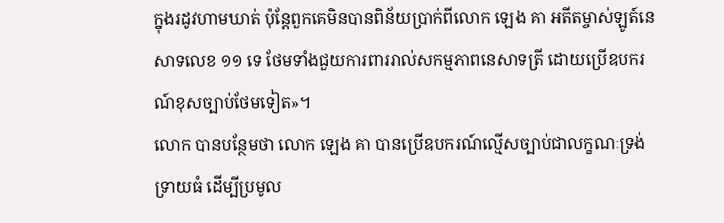ក្នុងរដូវហាមឃាត់ ប៉ុន្តែពួកគេមិនបានពិន័យប្រាក់ពីលោក ឡេង គា អតីតម្ចាស់ឡូត៍នេសាទលេខ ១១ ទេ ថែមទាំងជួយការពាររាល់សកម្មភាពនេសាទត្រី ដោយប្រើឧបករណ៍ខុសច្បាប់ថែមទៀត»។
លោក បានបន្ថែមថា លោក ឡេង គា បានប្រើឧបករណ៍ល្មើសច្បាប់ជាលក្ខណៈទ្រង់ទ្រាយធំ ដើម្បីប្រមូល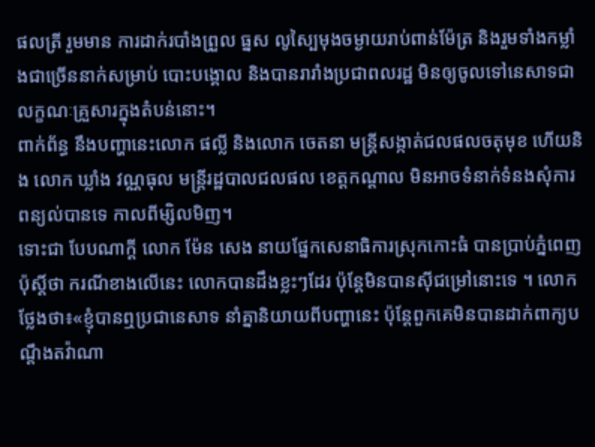ផលត្រី រួមមាន ការដាក់របាំងព្រួល ធ្នស លូស្បៃមុងចម្ងាយរាប់ពាន់ម៉ែត្រ និងរួមទាំងកម្លាំងជាច្រើននាក់សម្រាប់ បោះបង្គោល និងបានរារាំងប្រជាពលរដ្ឋ មិនឲ្យចូលទៅនេសាទជាលក្ខណៈគ្រួសារក្នុងតំបន់នោះ។
ពាក់ព័ន្ធ នឹងបញ្ហានេះលោក ផល្លី និងលោក ចេតនា មន្ត្រីសង្កាត់ជលផលចតុមុខ ហើយនិង លោក ឃ្លាំង វណ្ណធុល មន្ត្រីរដ្ឋបាលជលផល ខេត្តកណ្ដាល មិនអាចទំនាក់ទំនងសុំការពន្យល់បានទេ កាលពីម្សិលមិញ។
ទោះជា បែបណាក្ដី លោក ម៉ែន សេង នាយផ្នែកសេនាធិការស្រុកកោះធំ បានប្រាប់ភ្នំពេញ ប៉ុស្តិ៍ថា ករណីខាងលើនេះ លោកបានដឹងខ្លះៗដែរ ប៉ុន្តែមិនបានស៊ីជម្រៅនោះទេ ។ លោកថ្លែងថា៖«ខ្ញុំបានឮប្រជានេសាទ នាំគ្នានិយាយពីបញ្ហានេះ ប៉ុន្តែពួកគេមិនបានដាក់ពាក្យបណ្ដឹងតវ៉ាណា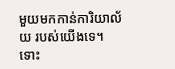មួយមកកាន់ការិយាល័យ របស់យើងទេ។ ទោះ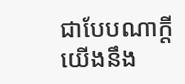ជាបែបណាក្ដី យើងនឹង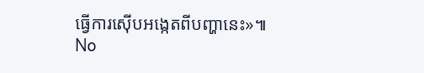ធ្វើការស៊ើបអង្កេតពីបញ្ហានេះ»៕
No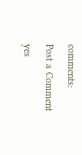comments:
Post a Comment
yes